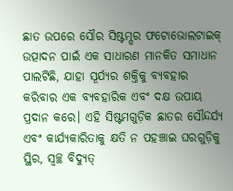ଛାତ ଉପରେ ସୌର ସିଷ୍ଟମ୍ଘର ଫଟୋଭୋଲଟାଇକ୍ ଉତ୍ପାଦନ ପାଇଁ ଏକ ସାଧାରଣ ମାନକିତ ସମାଧାନ ପାଲଟିଛି, ଯାହା ସୂର୍ଯ୍ୟର ଶକ୍ତିକୁ ବ୍ୟବହାର କରିବାର ଏକ ବ୍ୟବହାରିକ ଏବଂ ଦକ୍ଷ ଉପାୟ ପ୍ରଦାନ କରେ। ଏହି ସିଷ୍ଟମଗୁଡ଼ିକ ଛାତର ସୌନ୍ଦର୍ଯ୍ୟ ଏବଂ କାର୍ଯ୍ୟକାରିତାକୁ କ୍ଷତି ନ ପହଞ୍ଚାଇ ଘରଗୁଡ଼ିକୁ ସ୍ଥିର, ସ୍ୱଚ୍ଛ ବିଦ୍ୟୁତ୍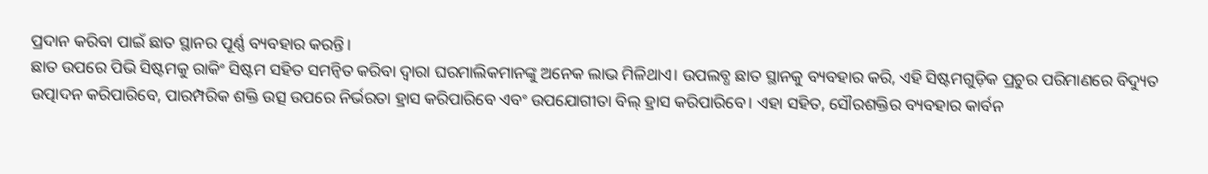ପ୍ରଦାନ କରିବା ପାଇଁ ଛାତ ସ୍ଥାନର ପୂର୍ଣ୍ଣ ବ୍ୟବହାର କରନ୍ତି।
ଛାତ ଉପରେ ପିଭି ସିଷ୍ଟମକୁ ରାକିଂ ସିଷ୍ଟମ ସହିତ ସମନ୍ୱିତ କରିବା ଦ୍ୱାରା ଘରମାଲିକମାନଙ୍କୁ ଅନେକ ଲାଭ ମିଳିଥାଏ। ଉପଲବ୍ଧ ଛାତ ସ୍ଥାନକୁ ବ୍ୟବହାର କରି, ଏହି ସିଷ୍ଟମଗୁଡ଼ିକ ପ୍ରଚୁର ପରିମାଣରେ ବିଦ୍ୟୁତ ଉତ୍ପାଦନ କରିପାରିବେ, ପାରମ୍ପରିକ ଶକ୍ତି ଉତ୍ସ ଉପରେ ନିର୍ଭରତା ହ୍ରାସ କରିପାରିବେ ଏବଂ ଉପଯୋଗୀତା ବିଲ୍ ହ୍ରାସ କରିପାରିବେ। ଏହା ସହିତ, ସୌରଶକ୍ତିର ବ୍ୟବହାର କାର୍ବନ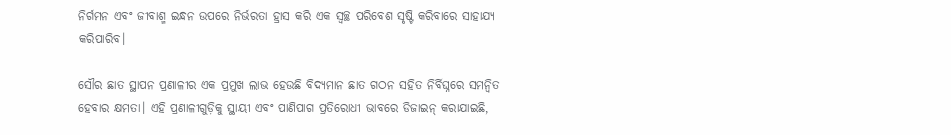ନିର୍ଗମନ ଏବଂ ଜୀବାଶ୍ମ ଇନ୍ଧନ ଉପରେ ନିର୍ଭରତା ହ୍ରାସ କରି ଏକ ସ୍ୱଚ୍ଛ ପରିବେଶ ସୃଷ୍ଟି କରିବାରେ ସାହାଯ୍ୟ କରିପାରିବ।

ସୌର ଛାତ ସ୍ଥାପନ ପ୍ରଣାଳୀର ଏକ ପ୍ରମୁଖ ଲାଭ ହେଉଛି ବିଦ୍ୟମାନ ଛାତ ଗଠନ ସହିତ ନିର୍ବିଘ୍ନରେ ସମନ୍ୱିତ ହେବାର କ୍ଷମତା। ଏହି ପ୍ରଣାଳୀଗୁଡ଼ିକୁ ସ୍ଥାୟୀ ଏବଂ ପାଣିପାଗ ପ୍ରତିରୋଧୀ ଭାବରେ ଡିଜାଇନ୍ କରାଯାଇଛି,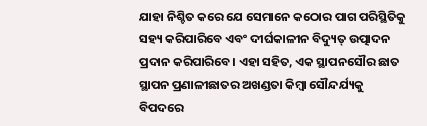ଯାହା ନିଶ୍ଚିତ କରେ ଯେ ସେମାନେ କଠୋର ପାଗ ପରିସ୍ଥିତିକୁ ସହ୍ୟ କରିପାରିବେ ଏବଂ ଦୀର୍ଘକାଳୀନ ବିଦ୍ୟୁତ୍ ଉତ୍ପାଦନ ପ୍ରଦାନ କରିପାରିବେ। ଏହା ସହିତ, ଏକ ସ୍ଥାପନସୌର ଛାତ ସ୍ଥାପନ ପ୍ରଣାଳୀଛାତର ଅଖଣ୍ଡତା କିମ୍ବା ସୌନ୍ଦର୍ଯ୍ୟକୁ ବିପଦରେ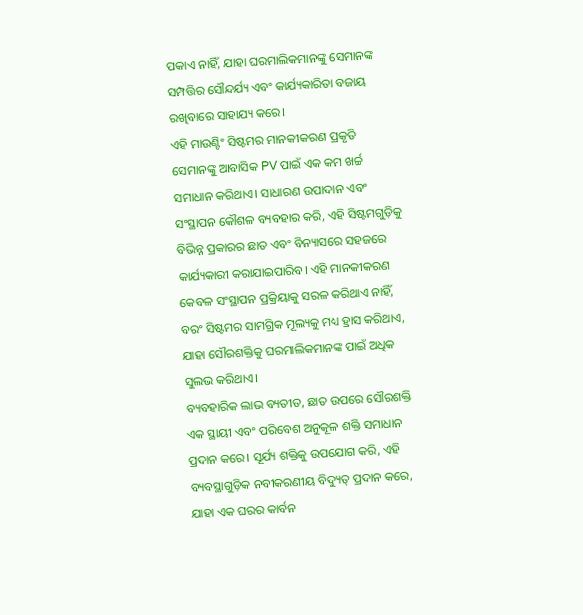ପକାଏ ନାହିଁ, ଯାହା ଘରମାଲିକମାନଙ୍କୁ ସେମାନଙ୍କ ସମ୍ପତ୍ତିର ସୌନ୍ଦର୍ଯ୍ୟ ଏବଂ କାର୍ଯ୍ୟକାରିତା ବଜାୟ ରଖିବାରେ ସାହାଯ୍ୟ କରେ।
ଏହି ମାଉଣ୍ଟିଂ ସିଷ୍ଟମର ମାନକୀକରଣ ପ୍ରକୃତି ସେମାନଙ୍କୁ ଆବାସିକ PV ପାଇଁ ଏକ କମ ଖର୍ଚ୍ଚ ସମାଧାନ କରିଥାଏ। ସାଧାରଣ ଉପାଦାନ ଏବଂ ସଂସ୍ଥାପନ କୌଶଳ ବ୍ୟବହାର କରି, ଏହି ସିଷ୍ଟମଗୁଡ଼ିକୁ ବିଭିନ୍ନ ପ୍ରକାରର ଛାତ ଏବଂ ବିନ୍ୟାସରେ ସହଜରେ କାର୍ଯ୍ୟକାରୀ କରାଯାଇପାରିବ। ଏହି ମାନକୀକରଣ କେବଳ ସଂସ୍ଥାପନ ପ୍ରକ୍ରିୟାକୁ ସରଳ କରିଥାଏ ନାହିଁ, ବରଂ ସିଷ୍ଟମର ସାମଗ୍ରିକ ମୂଲ୍ୟକୁ ମଧ୍ୟ ହ୍ରାସ କରିଥାଏ, ଯାହା ସୌରଶକ୍ତିକୁ ଘରମାଲିକମାନଙ୍କ ପାଇଁ ଅଧିକ ସୁଲଭ କରିଥାଏ।
ବ୍ୟବହାରିକ ଲାଭ ବ୍ୟତୀତ, ଛାତ ଉପରେ ସୌରଶକ୍ତି ଏକ ସ୍ଥାୟୀ ଏବଂ ପରିବେଶ ଅନୁକୂଳ ଶକ୍ତି ସମାଧାନ ପ୍ରଦାନ କରେ। ସୂର୍ଯ୍ୟ ଶକ୍ତିକୁ ଉପଯୋଗ କରି, ଏହି ବ୍ୟବସ୍ଥାଗୁଡ଼ିକ ନବୀକରଣୀୟ ବିଦ୍ୟୁତ୍ ପ୍ରଦାନ କରେ, ଯାହା ଏକ ଘରର କାର୍ବନ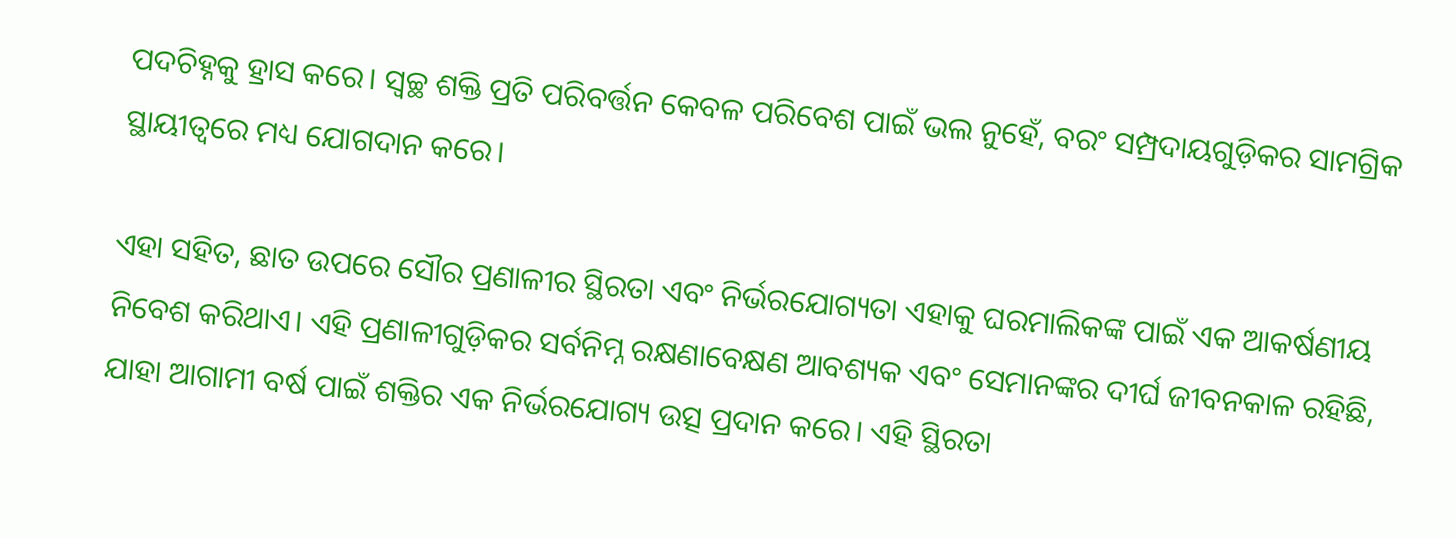ପଦଚିହ୍ନକୁ ହ୍ରାସ କରେ। ସ୍ୱଚ୍ଛ ଶକ୍ତି ପ୍ରତି ପରିବର୍ତ୍ତନ କେବଳ ପରିବେଶ ପାଇଁ ଭଲ ନୁହେଁ, ବରଂ ସମ୍ପ୍ରଦାୟଗୁଡ଼ିକର ସାମଗ୍ରିକ ସ୍ଥାୟୀତ୍ୱରେ ମଧ୍ୟ ଯୋଗଦାନ କରେ।

ଏହା ସହିତ, ଛାତ ଉପରେ ସୌର ପ୍ରଣାଳୀର ସ୍ଥିରତା ଏବଂ ନିର୍ଭରଯୋଗ୍ୟତା ଏହାକୁ ଘରମାଲିକଙ୍କ ପାଇଁ ଏକ ଆକର୍ଷଣୀୟ ନିବେଶ କରିଥାଏ। ଏହି ପ୍ରଣାଳୀଗୁଡ଼ିକର ସର୍ବନିମ୍ନ ରକ୍ଷଣାବେକ୍ଷଣ ଆବଶ୍ୟକ ଏବଂ ସେମାନଙ୍କର ଦୀର୍ଘ ଜୀବନକାଳ ରହିଛି, ଯାହା ଆଗାମୀ ବର୍ଷ ପାଇଁ ଶକ୍ତିର ଏକ ନିର୍ଭରଯୋଗ୍ୟ ଉତ୍ସ ପ୍ରଦାନ କରେ। ଏହି ସ୍ଥିରତା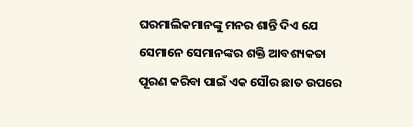ଘରମାଲିକମାନଙ୍କୁ ମନର ଶାନ୍ତି ଦିଏ ଯେ ସେମାନେ ସେମାନଙ୍କର ଶକ୍ତି ଆବଶ୍ୟକତା ପୂରଣ କରିବା ପାଇଁ ଏକ ସୌର ଛାତ ଉପରେ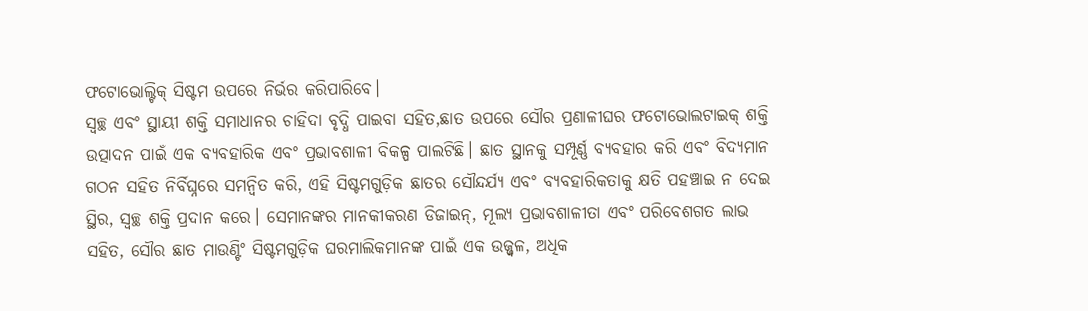ଫଟୋଭୋଲ୍ଟିକ୍ ସିଷ୍ଟମ ଉପରେ ନିର୍ଭର କରିପାରିବେ।
ସ୍ୱଚ୍ଛ ଏବଂ ସ୍ଥାୟୀ ଶକ୍ତି ସମାଧାନର ଚାହିଦା ବୃଦ୍ଧି ପାଇବା ସହିତ,ଛାତ ଉପରେ ସୌର ପ୍ରଣାଳୀଘର ଫଟୋଭୋଲଟାଇକ୍ ଶକ୍ତି ଉତ୍ପାଦନ ପାଇଁ ଏକ ବ୍ୟବହାରିକ ଏବଂ ପ୍ରଭାବଶାଳୀ ବିକଳ୍ପ ପାଲଟିଛି। ଛାତ ସ୍ଥାନକୁ ସମ୍ପୂର୍ଣ୍ଣ ବ୍ୟବହାର କରି ଏବଂ ବିଦ୍ୟମାନ ଗଠନ ସହିତ ନିର୍ବିଘ୍ନରେ ସମନ୍ୱିତ କରି, ଏହି ସିଷ୍ଟମଗୁଡ଼ିକ ଛାତର ସୌନ୍ଦର୍ଯ୍ୟ ଏବଂ ବ୍ୟବହାରିକତାକୁ କ୍ଷତି ପହଞ୍ଚାଇ ନ ଦେଇ ସ୍ଥିର, ସ୍ୱଚ୍ଛ ଶକ୍ତି ପ୍ରଦାନ କରେ। ସେମାନଙ୍କର ମାନକୀକରଣ ଡିଜାଇନ୍, ମୂଲ୍ୟ ପ୍ରଭାବଶାଳୀତା ଏବଂ ପରିବେଶଗତ ଲାଭ ସହିତ, ସୌର ଛାତ ମାଉଣ୍ଟିଂ ସିଷ୍ଟମଗୁଡ଼ିକ ଘରମାଲିକମାନଙ୍କ ପାଇଁ ଏକ ଉଜ୍ଜ୍ୱଳ, ଅଧିକ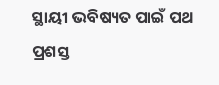ସ୍ଥାୟୀ ଭବିଷ୍ୟତ ପାଇଁ ପଥ ପ୍ରଶସ୍ତ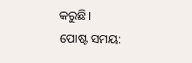କରୁଛି।
ପୋଷ୍ଟ ସମୟ: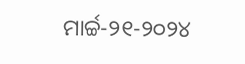ମାର୍ଚ୍ଚ-୨୧-୨୦୨୪